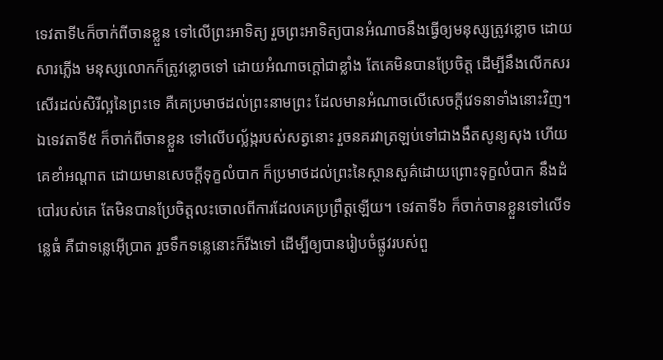ទេវតាទី៤ក៏ចាក់ពីចានខ្លួន ទៅលើព្រះអាទិត្យ រួចព្រះអាទិត្យបានអំណាចនឹងធ្វើឲ្យមនុស្សត្រូវខ្លោច ដោយសារភ្លើង មនុស្សលោកក៏ត្រូវខ្លោចទៅ ដោយអំណាចក្តៅជាខ្លាំង តែគេមិនបានប្រែចិត្ត ដើម្បីនឹងលើកសរសើរដល់សិរីល្អនៃព្រះទេ គឺគេប្រមាថដល់ព្រះនាមព្រះ ដែលមានអំណាចលើសេចក្ដីវេទនាទាំងនោះវិញ។ ឯទេវតាទី៥ ក៏ចាក់ពីចានខ្លួន ទៅលើបល្ល័ង្ករបស់សត្វនោះ រួចនគរវាត្រឡប់ទៅជាងងឹតសូន្យសុង ហើយគេខាំអណ្តាត ដោយមានសេចក្ដីទុក្ខលំបាក ក៏ប្រមាថដល់ព្រះនៃស្ថានសួគ៌ដោយព្រោះទុក្ខលំបាក នឹងដំបៅរបស់គេ តែមិនបានប្រែចិត្តលះចោលពីការដែលគេប្រព្រឹត្តឡើយ។ ទេវតាទី៦ ក៏ចាក់ចានខ្លួនទៅលើទន្លេធំ គឺជាទន្លេអ៊ើប្រាត រួចទឹកទន្លេនោះក៏រីងទៅ ដើម្បីឲ្យបានរៀបចំផ្លូវរបស់ពួ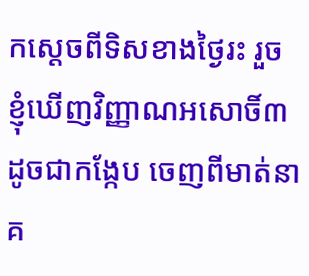កស្តេចពីទិសខាងថ្ងៃរះ រួចខ្ញុំឃើញវិញ្ញាណអសោចិ៍៣ ដូចជាកង្កែប ចេញពីមាត់នាគ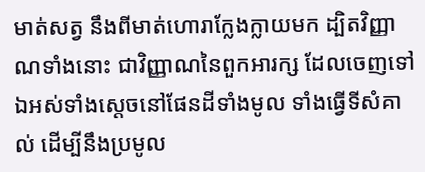មាត់សត្វ នឹងពីមាត់ហោរាក្លែងក្លាយមក ដ្បិតវិញ្ញាណទាំងនោះ ជាវិញ្ញាណនៃពួកអារក្ស ដែលចេញទៅឯអស់ទាំងស្តេចនៅផែនដីទាំងមូល ទាំងធ្វើទីសំគាល់ ដើម្បីនឹងប្រមូល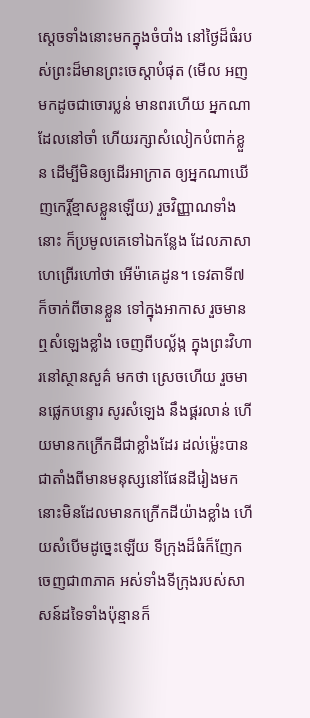ស្តេចទាំងនោះមកក្នុងចំបាំង នៅថ្ងៃដ៏ធំរបស់ព្រះដ៏មានព្រះចេស្តាបំផុត (មើល អញមកដូចជាចោរប្លន់ មានពរហើយ អ្នកណាដែលនៅចាំ ហើយរក្សាសំលៀកបំពាក់ខ្លួន ដើម្បីមិនឲ្យដើរអាក្រាត ឲ្យអ្នកណាឃើញកេរ្តិ៍ខ្មាសខ្លួនឡើយ) រួចវិញ្ញាណទាំងនោះ ក៏ប្រមូលគេទៅឯកន្លែង ដែលភាសាហេព្រើរហៅថា អើម៉ាគេដូន។ ទេវតាទី៧ក៏ចាក់ពីចានខ្លួន ទៅក្នុងអាកាស រួចមានឮសំឡេងខ្លាំង ចេញពីបល្ល័ង្ក ក្នុងព្រះវិហារនៅស្ថានសួគ៌ មកថា ស្រេចហើយ រួចមានផ្លេកបន្ទោរ សូរសំឡេង នឹងផ្គរលាន់ ហើយមានកក្រើកដីជាខ្លាំងដែរ ដល់ម៉្លេះបានជាតាំងពីមានមនុស្សនៅផែនដីរៀងមក នោះមិនដែលមានកក្រើកដីយ៉ាងខ្លាំង ហើយសំបើមដូច្នេះឡើយ ទីក្រុងដ៏ធំក៏ញែកចេញជា៣ភាគ អស់ទាំងទីក្រុងរបស់សាសន៍ដទៃទាំងប៉ុន្មានក៏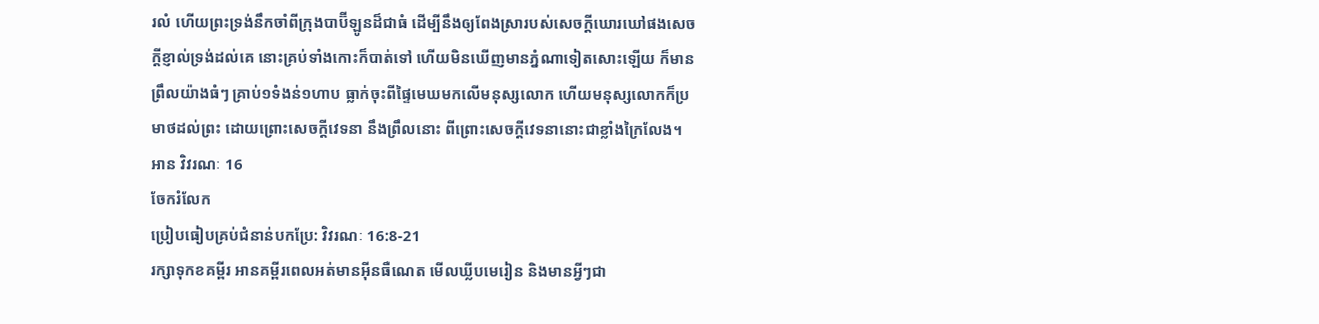រលំ ហើយព្រះទ្រង់នឹកចាំពីក្រុងបាប៊ីឡូនដ៏ជាធំ ដើម្បីនឹងឲ្យពែងស្រារបស់សេចក្ដីឃោរឃៅផងសេចក្ដីខ្ញាល់ទ្រង់ដល់គេ នោះគ្រប់ទាំងកោះក៏បាត់ទៅ ហើយមិនឃើញមានភ្នំណាទៀតសោះឡើយ ក៏មានព្រឹលយ៉ាងធំៗ គ្រាប់១ទំងន់១ហាប ធ្លាក់ចុះពីផ្ទៃមេឃមកលើមនុស្សលោក ហើយមនុស្សលោកក៏ប្រមាថដល់ព្រះ ដោយព្រោះសេចក្ដីវេទនា នឹងព្រឹលនោះ ពីព្រោះសេចក្ដីវេទនានោះជាខ្លាំងក្រៃលែង។
អាន វិវរណៈ 16
ចែករំលែក
ប្រៀបធៀបគ្រប់ជំនាន់បកប្រែ: វិវរណៈ 16:8-21
រក្សាទុកខគម្ពីរ អានគម្ពីរពេលអត់មានអ៊ីនធឺណេត មើលឃ្លីបមេរៀន និងមានអ្វីៗជា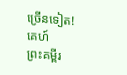ច្រើនទៀត!
គេហ៍
ព្រះគម្ពីរ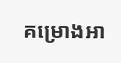គម្រោងអា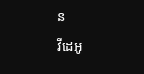ន
វីដេអូ